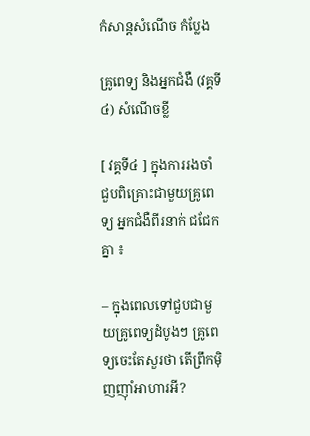កំសាន្ដសំណើច កំប្លែង

គ្រូពេទ្យ និងអ្នកជំងឺ (វគ្គទី៤) សំណើចខ្លី

[ វគ្គទី៤ ] ក្នុងការរងចាំ ជួបពិគ្រោះជាមួយគ្រូពេទ្យ អ្នកជំងឺពីរនាក់ ជជែកគ្នា ៖

– ក្នុងពេលទៅជួបជាមួយគ្រូពេទ្យដំបូងៗ គ្រូពេទ្យចេះតែសួរថា តើព្រឹកម៉ិញញ៉ាំអាហារអី?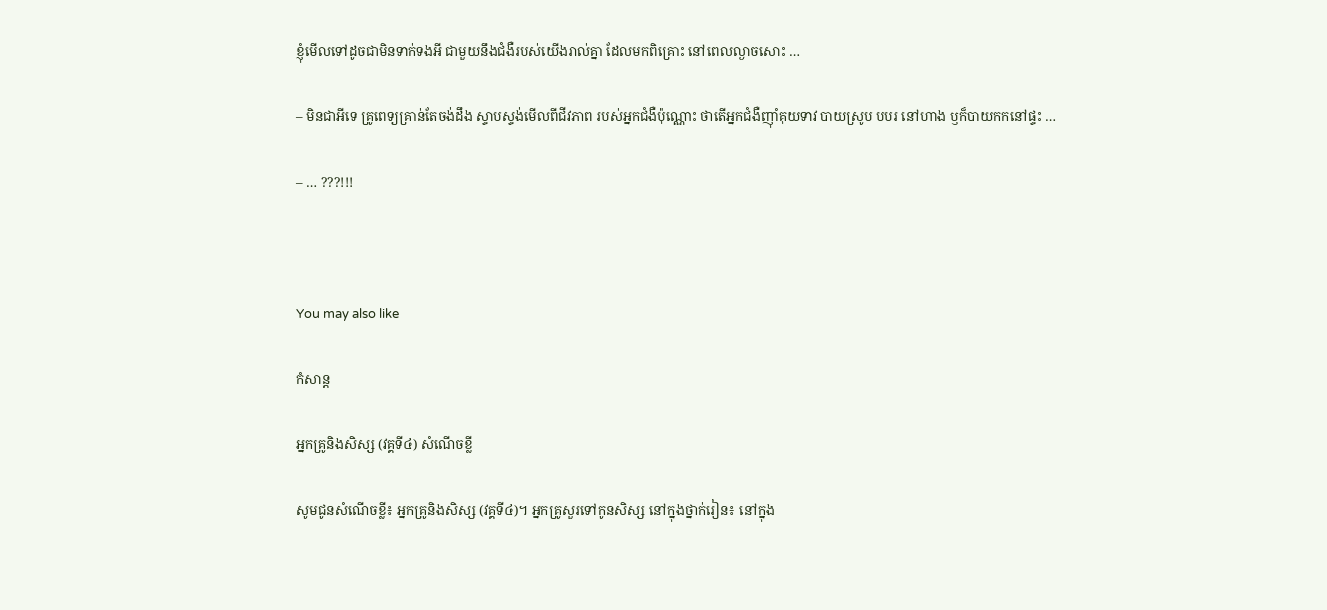ខ្ញុំមើលទៅដូចជាមិនទាក់ទងអី ជាមួយនឹងជំងឺរបស់យើងរាល់គ្នា ដែលមកពិគ្រោះ នៅពេលល្ងាចសោះ …

– មិនជាអីទេ គ្រូពេទ្យគ្រាន់តែចង់ដឹង ស្ទាបស្ទង់មើលពីជីវភាព របស់អ្នកជំងឺប៉ុណ្ណោះ ថាតើអ្នកជំងឺញ៉ាំគុយទាវ បាយស្រូប បបរ នៅហាង ឫក៏បាយកកនៅផ្ទះ …

– … ???!!!



You may also like

កំសាន្ដ

អ្នកគ្រូនិងសិស្ស (វគ្គទី៤) សំណើចខ្លី

សូមជូនសំណើចខ្លី៖ អ្នកគ្រូនិងសិស្ស (វគ្គទី៤)។ អ្នកគ្រូសួរទៅកូនសិស្ស នៅក្នុងថ្នាក់រៀន៖ នៅក្នុង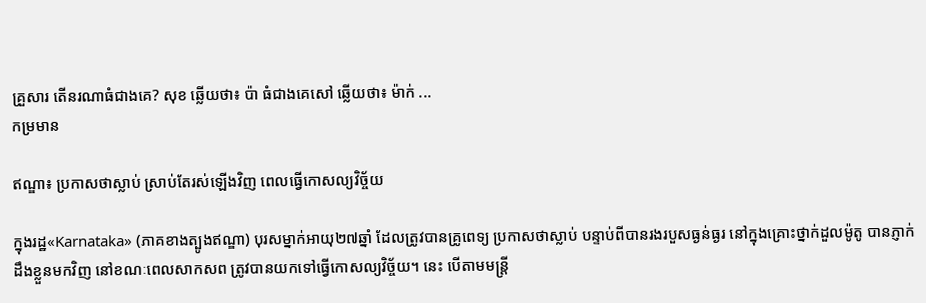គ្រួសារ តើនរណាធំជាងគេ? សុខ ឆ្លើយថា៖ ប៉ា ធំជាងគេសៅ ឆ្លើយថា៖ ម៉ាក់ ...
កម្រមាន

ឥណ្ឌា៖ ប្រកាសថាស្លាប់ ស្រាប់តែរស់ឡើងវិញ ពេលធ្វើកោសល្យវិច្ច័យ

ក្នុងរដ្ឋ«Karnataka» (ភាគខាងត្បូងឥណ្ឌា) បុរសម្នាក់អាយុ២៧ឆ្នាំ ដែលត្រូវបានគ្រូពេទ្យ ប្រកាសថាស្លាប់ បន្ទាប់ពីបានរងរបួសធ្ងន់ធ្ងរ នៅក្នុងគ្រោះថ្នាក់ដួលម៉ូតូ បានភ្ញាក់ដឹងខ្លួនមកវិញ នៅខណៈពេលសាកសព ត្រូវបានយកទៅធ្វើកោសល្យវិច្ច័យ។ នេះ បើតាមមន្ត្រី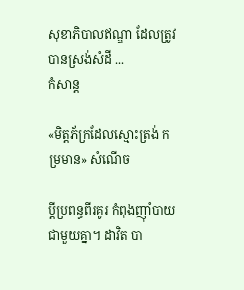សុខាភិបាលឥណ្ឌា ដែលត្រូវបានស្រង់សំដី ...
កំសាន្ដ

«មិត្តភ័ក្រដែលស្មោះត្រង់ កម្រមាន» សំណើច

ប្ដីប្រពន្ធពីរគូរ កំពុងញ៉ាំបាយជាមួយគ្នា។ ដាវិត បា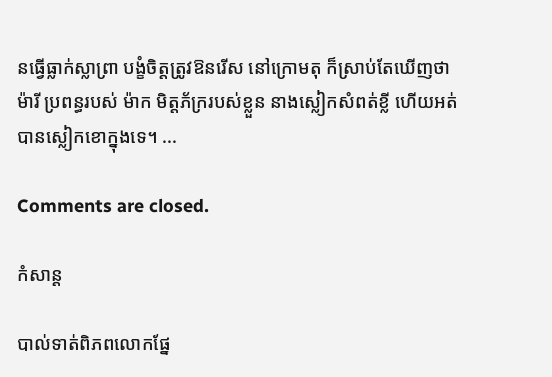នធ្វើធ្លាក់ស្លាព្រា បង្ខំចិត្តត្រូវឱនរើស នៅក្រោមតុ ក៏ស្រាប់តែឃើញថា ម៉ារី ប្រពន្ធរបស់ ម៉ាក មិត្តភ័ក្ររបស់ខ្លួន នាងស្លៀកសំពត់ខ្លី ហើយអត់បានស្លៀកខោក្នុងទេ។ ...

Comments are closed.

កំសាន្ដ

បាល់ទាត់ពិភពលោកផ្នែ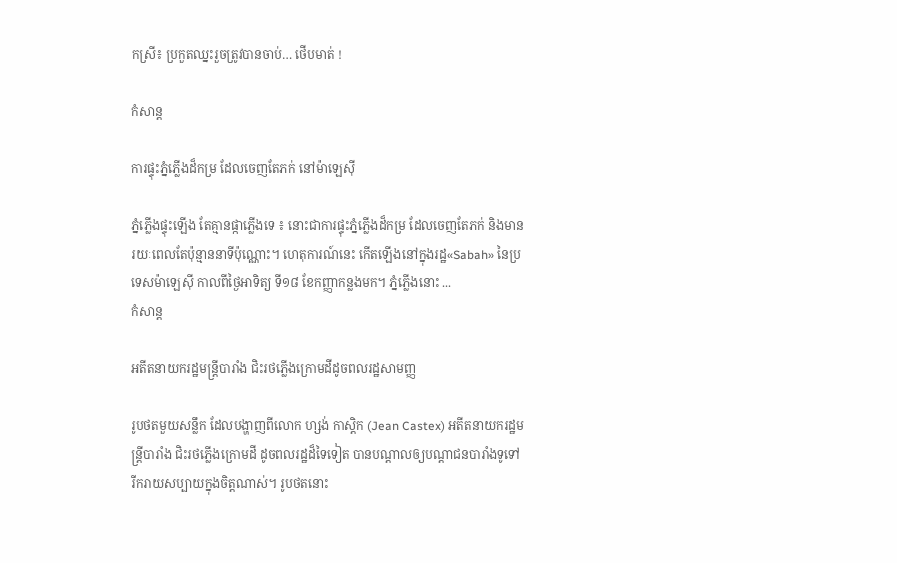កស្រី៖ ប្រកួតឈ្នះរួចត្រូវបានចាប់… ថើបមាត់ !

កំសាន្ដ

ការផ្ទុះភ្នំភ្លើងដ៏កម្រ ដែលចេញតែភក់ នៅម៉ាឡេស៊ី

ភ្នំភ្លើងផ្ទុះឡើង តែគ្មានផ្កាភ្លើងទេ ៖ នោះជាការផ្ទុះភ្នំភ្លើងដ៏កម្រ ដែលចេញតែភក់ និងមានរយៈពេលតែប៉ុន្មាននាទីប៉ុណ្ណោះ។ ហេតុការណ៍នេះ កើតឡើងនៅក្នុងរដ្ឋ«Sabah» នៃប្រទេសម៉ាឡេស៊ី កាលពីថ្ងៃអាទិត្យ ទី១៨ ខែកញ្ញាកន្លងមក។ ភ្នំភ្លើងនោះ ...
កំសាន្ដ

អតីតនាយករដ្ឋមន្ត្រីបារាំង ជិះរថភ្លើងក្រោមដីដូចពលរដ្ឋសាមញ្ញ

រូបថតមួយសន្លឹក ដែលបង្ហាញពីលោក ហ្សង់ កាស្ដិក (Jean Castex) អតីតនាយករដ្ឋមន្ត្រីបារាំង ជិះរថភ្លើងក្រោមដី ដូចពលរដ្ឋដ៏ទៃទៀត បានបណ្ដាលឲ្យបណ្ដាជនបារាំងទូទៅ រីករាយសប្បាយក្នុងចិត្តណាស់។ រូបថតនោះ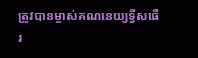ត្រូវបានម្ចាស់គណនេយ្យទ្វីសធើរ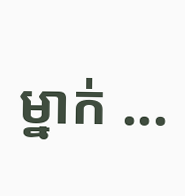ម្នាក់ ...